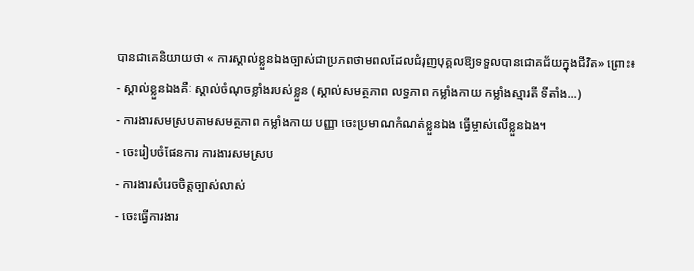បានជាគេនិយាយថា « ការស្គាល់ខ្លួនឯងច្បាស់ជាប្រភពថាមពលដែលជំរុញបុគ្គលឱ្យទទួលបានជោគជ័យក្នុងជីវិត» ព្រោះ៖
- ស្គាល់ខ្លួនឯងគឺៈ ស្គាល់ចំណុចខ្លាំងរបស់ខ្លួន (ស្គាល់សមត្ថភាព លទ្ធភាព កម្លាំងកាយ កម្លាំងស្មារតី ទីតាំង...)
- ការងារសមស្របតាមសមត្ថភាព កម្លាំងកាយ បញ្ញា ចេះប្រមាណកំណត់ខ្លួនឯង ធ្វើម្ចាស់លើខ្លួនឯង។
- ចេះរៀបចំផែនការ ការងារសមស្រប
- ការងារសំរេចចិត្តច្បាស់លាស់
- ចេះធ្វើការងារ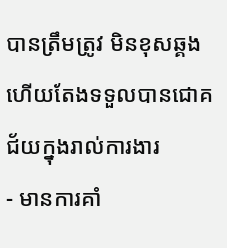បានត្រឹមត្រូវ មិនខុសឆ្គង ហើយតែងទទួលបានជោគជ័យក្នុងរាល់ការងារ
- មានការគាំ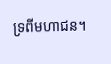ទ្រពីមហាជន។